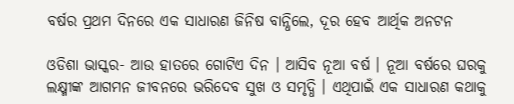ବର୍ଷର ପ୍ରଥମ ଦିନରେ ଏକ ସାଧାରଣ ଜିନିଷ ବାନ୍ଧିଲେ, ଦୂର ହେବ ଆର୍ଥିକ ଅନଟନ

ଓଡିଶା ଭାସ୍କର- ଆଉ ହାତରେ ଗୋଟିଏ ଦିନ । ଆସିବ ନୂଆ ବର୍ଷ । ନୂଆ ବର୍ଷରେ ଘରକୁ ଲକ୍ଷ୍ମୀଙ୍କ ଆଗମନ ଜୀବନରେ ଭରିଦେବ ସୁଖ ଓ ସମୃଦ୍ଧି । ଏଥିପାଇଁ ଏକ ସାଧାରଣ କଥାକୁ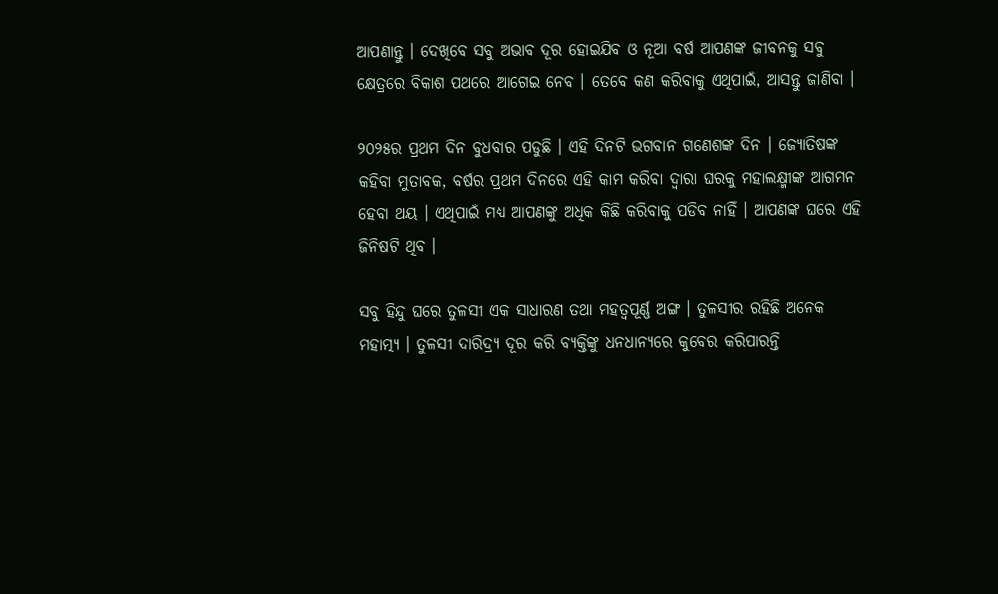ଆପଣାନ୍ତୁ । ଦେଖିବେ ସବୁ ଅଭାବ ଦୂର ହୋଇଯିବ ଓ ନୂଆ ବର୍ଷ ଆପଣଙ୍କ ଜୀବନକୁ ସବୁ କ୍ଷେତ୍ରରେ ବିକାଶ ପଥରେ ଆଗେଇ ନେବ । ତେବେ କଣ କରିବାକୁ ଏଥିପାଇଁ, ଆସନ୍ତୁ ଜାଣିବା ।

୨୦୨୫ର ପ୍ରଥମ ଦିନ ବୁଧବାର ପଡୁଛି । ଏହି ଦିନଟି ଭଗବାନ ଗଣେଶଙ୍କ ଦିନ । ଜ୍ୟୋତିଷଙ୍କ କହିବା ମୁତାବକ, ବର୍ଷର ପ୍ରଥମ ଦିନରେ ଏହି କାମ କରିବା ଦ୍ୱାରା ଘରକୁ ମହାଲକ୍ଷ୍ମୀଙ୍କ ଆଗମନ ହେବା ଥୟ । ଏଥିପାଇଁ ମଧ୍ୟ ଆପଣଙ୍କୁ ଅଧିକ କିଛି କରିବାକୁ ପଡିବ ନାହିଁ । ଆପଣଙ୍କ ଘରେ ଏହି ଜିନିଷଟି ଥିବ ।

ସବୁ ହିନ୍ଦୁ ଘରେ ତୁଳସୀ ଏକ ସାଧାରଣ ତଥା ମହତ୍ୱପୂର୍ଣ୍ଣ ଅଙ୍ଗ । ତୁଳସୀର ରହିଛି ଅନେକ ମହାତ୍ମ୍ୟ । ତୁଳସୀ ଦାରିଦ୍ର୍ୟ ଦୂର କରି ବ୍ୟକ୍ତିଙ୍କୁ ଧନଧାନ୍ୟରେ କୁବେର କରିପାରନ୍ତି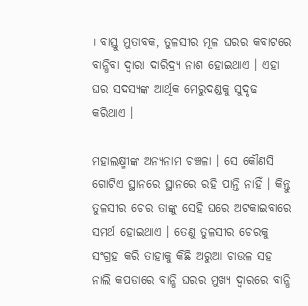। ବାସ୍ତୁ ମୁତାବକ, ତୁଳସୀର ମୂଳ ଘରର କବାଟରେ ବାନ୍ଧିବା ଦ୍ୱାରା ଦାରିଦ୍ର୍ୟ ନାଶ ହୋଇଥାଏ । ଏହା ଘର ସଦସ୍ୟଙ୍କ ଆର୍ଥିକ ମେରୁଦଣ୍ଡକୁ ସୁଦୃଢ କରିଥାଏ ।

ମହାଲକ୍ଷ୍ମୀଙ୍କ ଅନ୍ୟନାମ ଚଞ୍ଚଳା । ସେ କୌଣସି ଗୋଟିଏ ସ୍ଥାନରେ ସ୍ଥାନରେ ରହି ପାନ୍ତି ନାହିଁ । କିନ୍ତୁ ତୁଳସୀର ଚେର ତାଙ୍କୁ ସେହି ଘରେ ଅଟକାଇବାରେ ସମର୍ଥ ହୋଇଥାଏ । ତେଣୁ ତୁଳସୀର ଚେରକୁ ସଂଗ୍ରହ କରି ତାହାକୁ କିଛି ଅରୁଆ ଚାଉଳ ସହ ନାଲି କପଡାରେ ବାନ୍ଧି ଘରର ମୁଖ୍ୟ ଦ୍ୱାରରେ ବାନ୍ଧି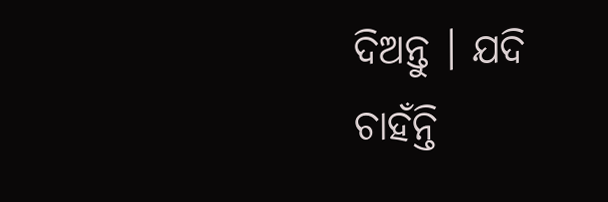ଦିଅନ୍ତୁ । ଯଦି ଚାହଁନ୍ତି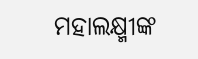ମହାଲକ୍ଷ୍ମୀଙ୍କ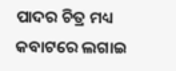ପାଦର ଚିତ୍ର ମଧ୍ୟ କବାଟରେ ଲଗାଇ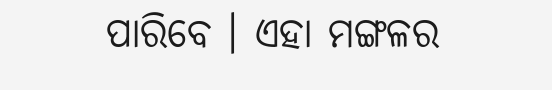ପାରିବେ । ଏହା ମଙ୍ଗଳର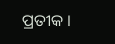ପ୍ରତୀକ ।